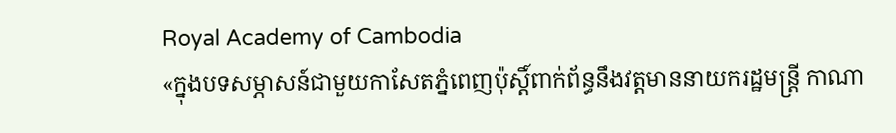Royal Academy of Cambodia
«ក្នុងបទសម្ភាសន៍ជាមួយកាសែតភ្នំពេញប៉ុស្តិ៍ពាក់ព័ន្ធនឹងវត្តមាននាយករដ្ឋមន្ត្រី កាណា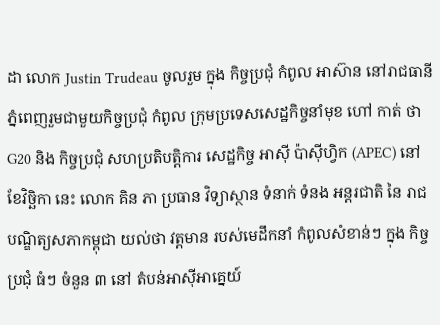ដា លោក Justin Trudeau ចូលរួម ក្នុង កិច្ចប្រជុំ កំពូល អាស៊ាន នៅរាជធានី ភ្នំពេញរួមជាមួយកិច្ចប្រជុំ កំពូល ក្រុមប្រទេសសេដ្ឋកិច្ចនាំមុខ ហៅ កាត់ ថា G20 និង កិច្ចប្រជុំ សហប្រតិបត្តិការ សេដ្ឋកិច្ច អាស៊ី ប៉ាស៊ីហ្វិក (APEC) នៅ ខែវិច្ឆិកា នេះ លោក គិន ភា ប្រធាន វិទ្យាស្ថាន ទំនាក់ ទំនង អន្តរជាតិ នៃ រាជបណ្ឌិត្យសភាកម្ពុជា យល់ថា វត្តមាន របស់មេដឹកនាំ កំពូលសំខាន់ៗ ក្នុង កិច្ចប្រជុំ ធំៗ ចំនួន ៣ នៅ តំបន់អាស៊ីអាគ្នេយ៍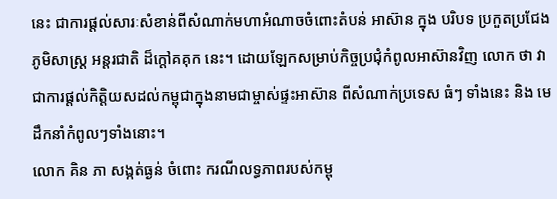នេះ ជាការផ្តល់សារៈសំខាន់ពីសំណាក់មហាអំណាចចំពោះតំបន់ អាស៊ាន ក្នុង បរិបទ ប្រកួតប្រជែង ភូមិសាស្ត្រ អន្តរជាតិ ដ៏ក្តៅគគុក នេះ។ ដោយឡែកសម្រាប់កិច្ចប្រជុំកំពូលអាស៊ានវិញ លោក ថា វាជាការផ្តល់កិត្តិយសដល់កម្ពុជាក្នុងនាមជាម្ចាស់ផ្ទះអាស៊ាន ពីសំណាក់ប្រទេស ធំៗ ទាំងនេះ និង មេដឹកនាំកំពូលៗទាំងនោះ។
លោក គិន ភា សង្កត់ធ្ងន់ ចំពោះ ករណីលទ្ធភាពរបស់កម្ពុ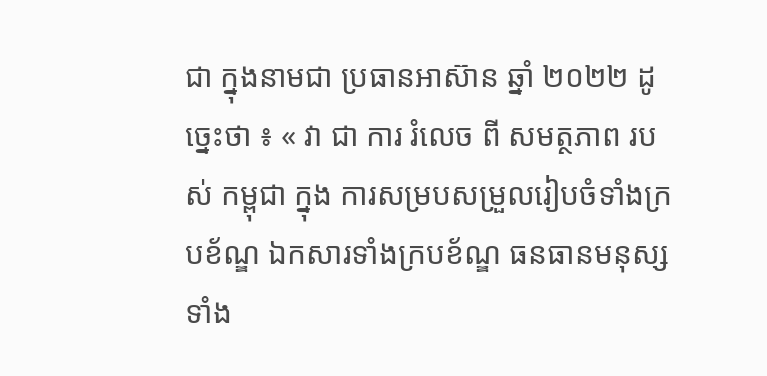ជា ក្នុងនាមជា ប្រធានអាស៊ាន ឆ្នាំ ២០២២ ដូច្នេះថា ៖ « វា ជា ការ រំលេច ពី សមត្ថភាព របស់ កម្ពុជា ក្នុង ការសម្របសម្រួលរៀបចំទាំងក្របខ័ណ្ឌ ឯកសារទាំងក្របខ័ណ្ឌ ធនធានមនុស្សទាំង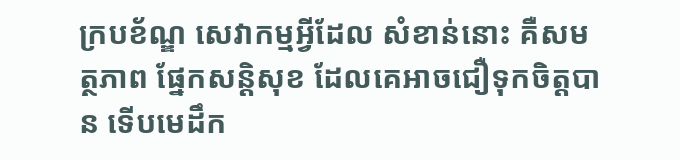ក្របខ័ណ្ឌ សេវាកម្មអ្វីដែល សំខាន់នោះ គឺសមត្ថភាព ផ្នែកសន្តិសុខ ដែលគេអាចជឿទុកចិត្តបាន ទើបមេដឹក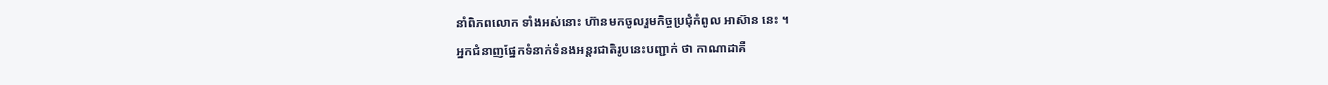នាំពិភពលោក ទាំងអស់នោះ ហ៊ានមកចូលរួមកិច្ចប្រជុំកំពូល អាស៊ាន នេះ ។
អ្នកជំនាញផ្នែកទំនាក់ទំនងអន្តរជាតិរូបនេះបញ្ជាក់ ថា កាណាដាគឺ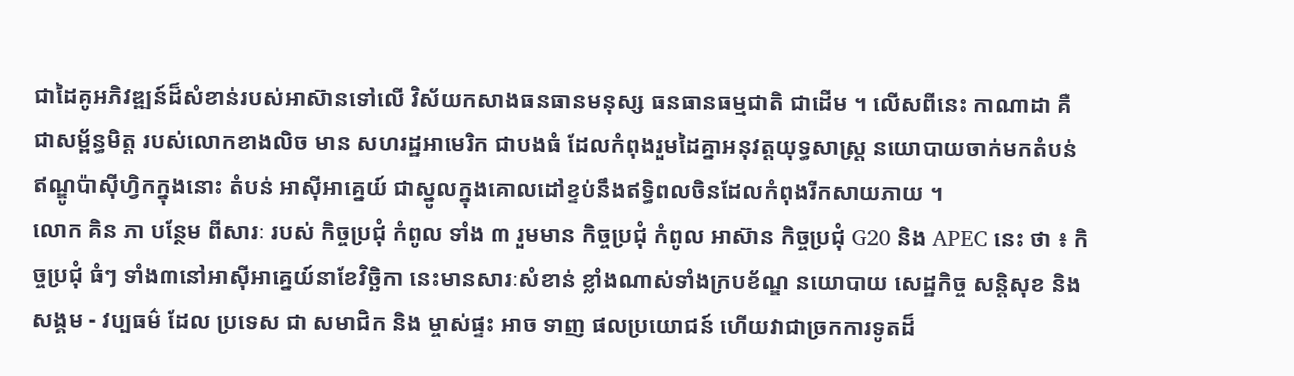ជាដៃគូអភិវឌ្ឍន៍ដ៏សំខាន់របស់អាស៊ានទៅលើ វិស័យកសាងធនធានមនុស្ស ធនធានធម្មជាតិ ជាដើម ។ លើសពីនេះ កាណាដា គឺជាសម្ព័ន្ធមិត្ត របស់លោកខាងលិច មាន សហរដ្ឋអាមេរិក ជាបងធំ ដែលកំពុងរួមដៃគ្នាអនុវត្តយុទ្ធសាស្ត្រ នយោបាយចាក់មកតំបន់ឥណ្ឌូប៉ាស៊ីហ្វិកក្នុងនោះ តំបន់ អាស៊ីអាគ្នេយ៍ ជាស្នូលក្នុងគោលដៅខ្ទប់នឹងឥទ្ធិពលចិនដែលកំពុងរីកសាយភាយ ។
លោក គិន ភា បន្ថែម ពីសារៈ របស់ កិច្ចប្រជុំ កំពូល ទាំង ៣ រួមមាន កិច្ចប្រជុំ កំពូល អាស៊ាន កិច្ចប្រជុំ G20 និង APEC នេះ ថា ៖ កិច្ចប្រជុំ ធំៗ ទាំង៣នៅអាស៊ីអាគ្នេយ៍នាខែវិច្ឆិកា នេះមានសារៈសំខាន់ ខ្លាំងណាស់ទាំងក្របខ័ណ្ឌ នយោបាយ សេដ្ឋកិច្ច សន្តិសុខ និង សង្គម - វប្បធម៌ ដែល ប្រទេស ជា សមាជិក និង ម្ចាស់ផ្ទះ អាច ទាញ ផលប្រយោជន៍ ហើយវាជាច្រកការទូតដ៏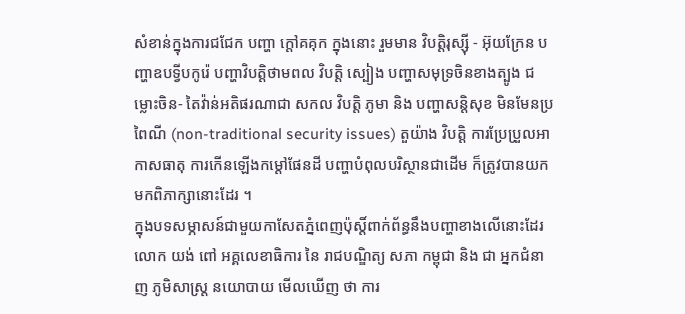សំខាន់ក្នុងការជជែក បញ្ហា ក្តៅគគុក ក្នុងនោះ រួមមាន វិបត្តិរុស្ស៊ី - អ៊ុយក្រែន បញ្ហាឧបទ្វីបកូរ៉េ បញ្ហាវិបត្តិថាមពល វិបត្តិ ស្បៀង បញ្ហាសមុទ្រចិនខាងត្បូង ជម្លោះចិន- តៃវ៉ាន់អតិផរណាជា សកល វិបត្តិ ភូមា និង បញ្ហាសន្តិសុខ មិនមែនប្រពៃណី (non-traditional security issues) តួយ៉ាង វិបត្តិ ការប្រែប្រួលអាកាសធាតុ ការកើនឡើងកម្តៅផែនដី បញ្ហាបំពុលបរិស្ថានជាដើម ក៏ត្រូវបានយកមកពិភាក្សានោះដែរ ។
ក្នុងបទសម្ភាសន៍ជាមួយកាសែតភ្នំពេញប៉ុស្តិ៍ពាក់ព័ន្ធនឹងបញ្ហាខាងលើនោះដែរ លោក យង់ ពៅ អគ្គលេខាធិការ នៃ រាជបណ្ឌិត្យ សភា កម្ពុជា និង ជា អ្នកជំនាញ ភូមិសាស្ត្រ នយោបាយ មើលឃើញ ថា ការ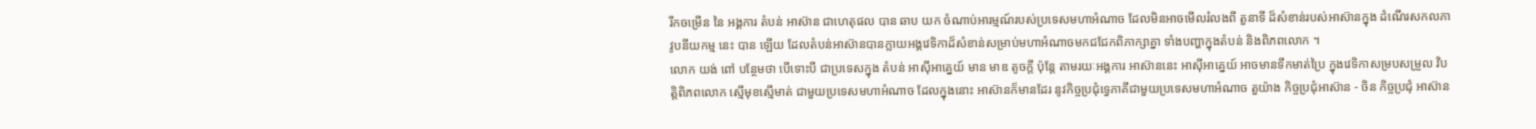រីកចម្រើន នៃ អង្គការ តំបន់ អាស៊ាន ជាហេតុផល បាន ឆាប យក ចំណាប់អារម្មណ៍របស់ប្រទេសមហាអំណាច ដែលមិនអាចមើលរំលងពី តួនាទី ដ៏សំខាន់របស់អាស៊ានក្នុង ដំណើរសកលភាវូបនីយកម្ម នេះ បាន ឡើយ ដែលតំបន់អាស៊ានបានក្លាយអង្គវេទិកាដ៏សំខាន់សម្រាប់មហាអំណាចមកជជែកពិភាក្សាគ្នា ទាំងបញ្ហាក្នុងតំបន់ និងពិភពលោក ។
លោក យង់ ពៅ បន្ថែមថា បើទោះបី ជាប្រទេសក្នុង តំបន់ អាស៊ីអាគ្នេយ៍ មាន មាឌ តូចក្តី ប៉ុន្តែ តាមរយៈអង្គការ អាស៊ាននេះ អាស៊ីអាគ្នេយ៍ អាចមានទឹកមាត់ប្រៃ ក្នុងវេទិកាសម្របសម្រួល វិបត្តិពិភពលោក ស្មើមុខស្មើមាត់ ជាមួយប្រទេសមហាអំណាច ដែលក្នុងនោះ អាស៊ានក៏មានដែរ នូវកិច្ចប្រជុំទ្វេភាគីជាមួយប្រទេសមហាអំណាច តួយ៉ាង កិច្ចប្រជុំអាស៊ាន - ចិន កិច្ចប្រជុំ អាស៊ាន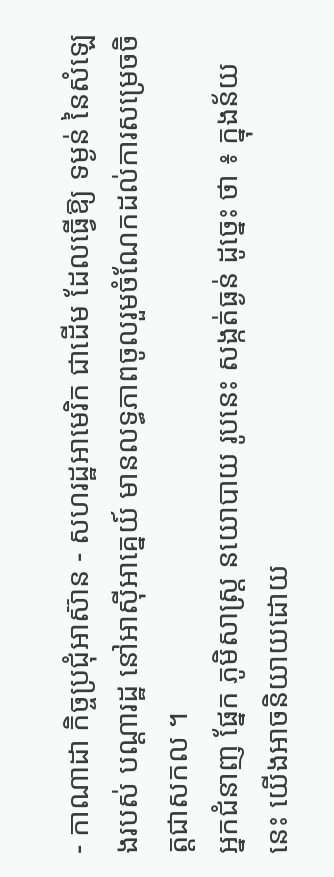- កាណាដា កិច្ចប្រជុំអាស៊ាន - សហរដ្ឋអាមេរិក ជាដើម ដែលធ្វើឱ្យ ទម្ងន់ នៃសំឡេងរបស់ បណ្តារដ្ឋ នៅអាស៊ីអាគ្នេយ៍ មានលទ្ធភាពចូលរួមចំណែកដល់ការសម្រេចចិត្តជាសកល ។
អ្នកជំនាញ ផ្នែក ភូមិសាស្ត្រ នយោបាយ រូបនេះ សង្កត់ធ្ងន់ ដូច្នេះ ថា ៖ ក្នុងន័យនេះ យើងអាចនិយាយដោយ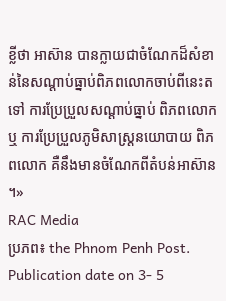ខ្លីថា អាស៊ាន បានក្លាយជាចំណែកដ៏សំខាន់នៃសណ្តាប់ធ្នាប់ពិភពលោកចាប់ពីនេះតទៅ ការប្រែប្រួលសណ្តាប់ធ្នាប់ ពិភពលោក ឬ ការប្រែប្រួលភូមិសាស្ត្រនយោបាយ ពិភពលោក គឺនឹងមានចំណែកពីតំបន់អាស៊ាន ។»
RAC Media
ប្រភព៖ the Phnom Penh Post. Publication date on 3- 5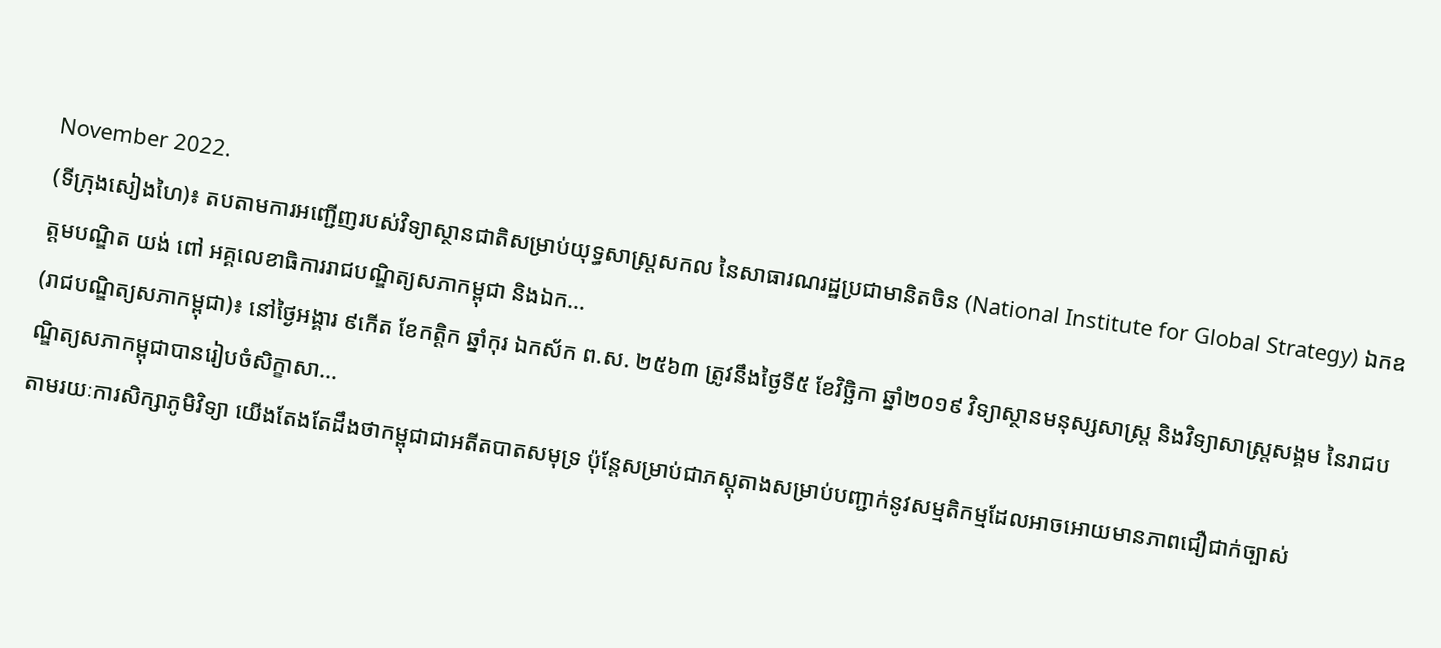November 2022.
(ទីក្រុងសៀងហៃ)៖ តបតាមការអញ្ជើញរបស់វិទ្យាស្ថានជាតិសម្រាប់យុទ្ធសាស្ត្រសកល នៃសាធារណរដ្ឋប្រជាមានិតចិន (National Institute for Global Strategy) ឯកឧត្តមបណ្ឌិត យង់ ពៅ អគ្គលេខាធិការរាជបណ្ឌិត្យសភាកម្ពុជា និងឯក...
(រាជបណ្ឌិត្យសភាកម្ពុជា)៖ នៅថ្ងៃអង្គារ ៩កើត ខែកត្តិក ឆ្នាំកុរ ឯកស័ក ព.ស. ២៥៦៣ ត្រូវនឹងថ្ងៃទី៥ ខែវិច្ឆិកា ឆ្នាំ២០១៩ វិទ្យាស្ថានមនុស្សសាស្រ្ត និងវិទ្យាសាស្រ្តសង្គម នៃរាជបណ្ឌិត្យសភាកម្ពុជាបានរៀបចំសិក្ខាសា...
តាមរយៈការសិក្សាភូមិវិទ្យា យើងតែងតែដឹងថាកម្ពុជាជាអតីតបាតសមុទ្រ ប៉ុន្តែសម្រាប់ជាភស្តុតាងសម្រាប់បញ្ជាក់នូវសម្មតិកម្មដែលអាចអោយមានភាពជឿជាក់ច្បាស់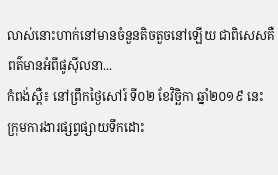លាស់នោះហាក់នៅមានចំនួនតិចតួចនៅឡើយ ជាពិសេសគឺពត៌មានអំពីផូស៊ីលនា...
កំពង់ស្ពឺ៖ នៅព្រឹកថ្ងៃសៅរ៍ ទី០២ ខែវិច្ឆិកា ឆ្នាំ២០១៩ នេះ ក្រុមការងារផ្សព្វផ្សាយទឹកដោះ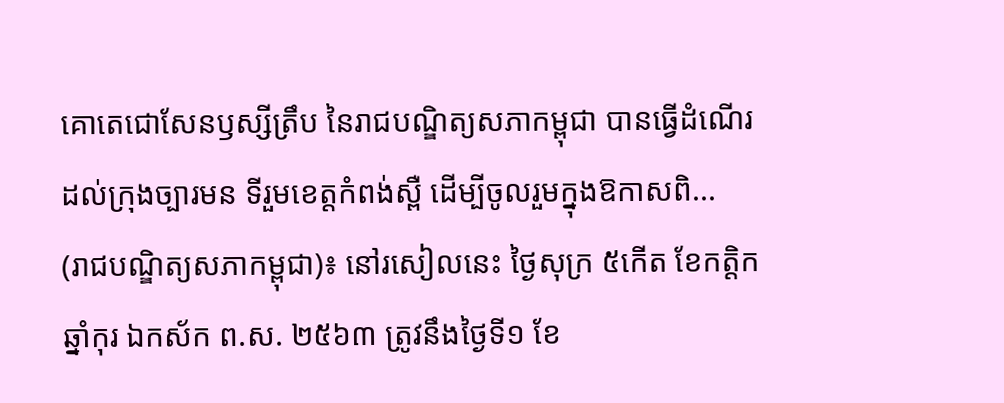គោតេជោសែនឫស្សីត្រឹប នៃរាជបណ្ឌិត្យសភាកម្ពុជា បានធ្វើដំណើរដល់ក្រុងច្បារមន ទីរួមខេត្តកំពង់ស្ពឺ ដើម្បីចូលរួមក្នុងឱកាសពិ...
(រាជបណ្ឌិត្យសភាកម្ពុជា)៖ នៅរសៀលនេះ ថ្ងៃសុក្រ ៥កើត ខែកត្តិក ឆ្នាំកុរ ឯកស័ក ព.ស. ២៥៦៣ ត្រូវនឹងថ្ងៃទី១ ខែ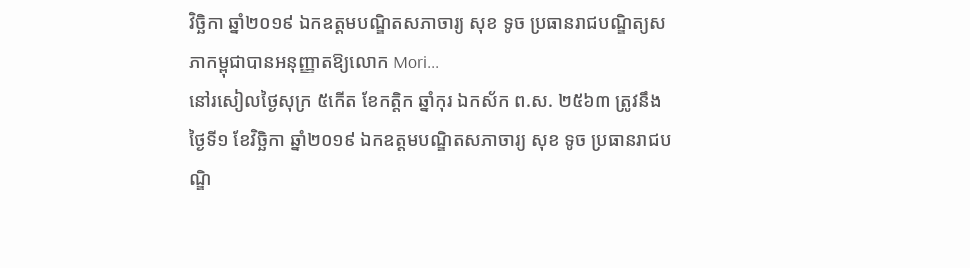វិច្ឆិកា ឆ្នាំ២០១៩ ឯកឧត្ដមបណ្ឌិតសភាចារ្យ សុខ ទូច ប្រធានរាជបណ្ឌិត្យសភាកម្ពុជាបានអនុញ្ញាតឱ្យលោក Mori...
នៅរសៀលថ្ងៃសុក្រ ៥កើត ខែកត្តិក ឆ្នាំកុរ ឯកស័ក ព.ស. ២៥៦៣ ត្រូវនឹងថ្ងៃទី១ ខែវិច្ឆិកា ឆ្នាំ២០១៩ ឯកឧត្ដមបណ្ឌិតសភាចារ្យ សុខ ទូច ប្រធានរាជបណ្ឌិ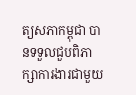ត្យសភាកម្ពុជា បានទទួលជួបពិភាក្សាការងារជាមួយ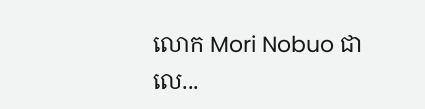លោក Mori Nobuo ជាលេ...